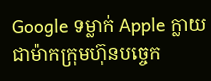Google ទម្លាក់ Apple ក្លាយជាម៉ាកក្រុមហ៊ុនបច្ចេក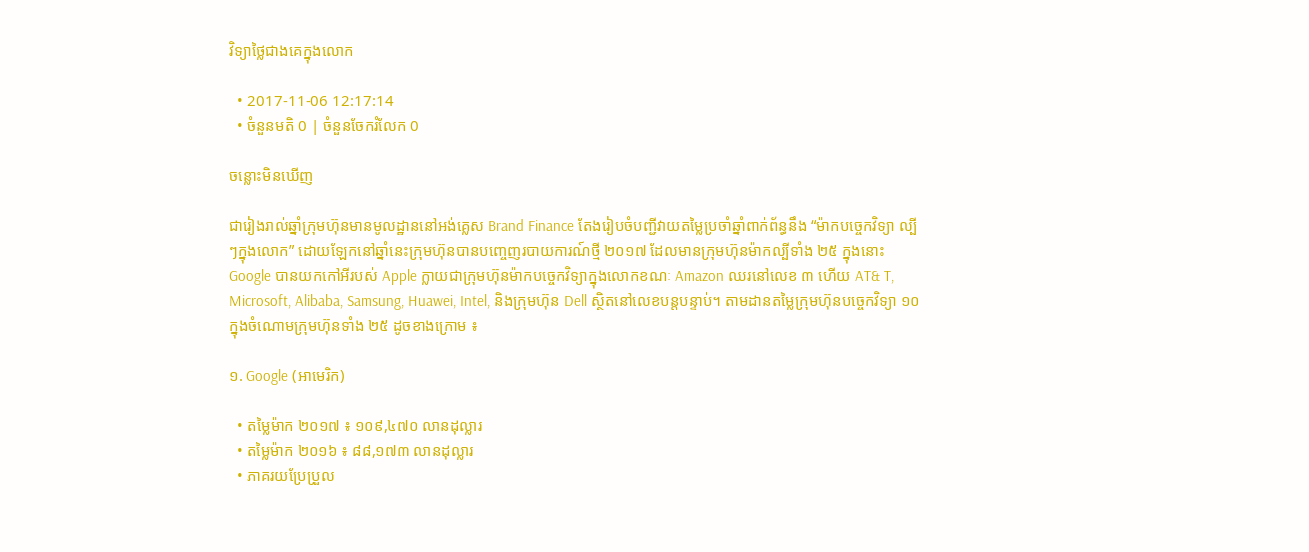វិទ្យាថ្លៃជាងគេក្នុងលោក

  • 2017-11-06 12:17:14
  • ចំនួនមតិ 0 | ចំនួនចែករំលែក 0

ចន្លោះមិនឃើញ

ជារៀងរាល់ឆ្នាំក្រុមហ៊ុនមានមូលដ្ឋាននៅអង់គ្លេស Brand Finance តែងរៀបចំបញ្ជីវាយតម្លៃប្រចាំឆ្នាំពាក់ព័ន្ធនឹង “ម៉ាកបច្ចេកវិទ្យា ល្បីៗក្នុងលោក” ដោយឡែកនៅឆ្នាំនេះក្រុមហ៊ុនបានបញ្ចេញរបាយការណ៍ថ្មី ២០១៧ ដែលមានក្រុមហ៊ុនម៉ាកល្បីទាំង ២៥ ក្នុងនោះ Google បានយកកៅអីរបស់ Apple ក្លាយជាក្រុមហ៊ុនម៉ាកបច្ចេកវិទ្យាក្នុងលោកខណៈ Amazon ឈរនៅលេខ ៣ ហើយ AT& T, Microsoft, Alibaba, Samsung, Huawei, Intel, និងក្រុមហ៊ុន Dell ស្ថិតនៅលេខបន្តបន្ទាប់។ តាមដានតម្លៃក្រុមហ៊ុនបច្ចេកវិទ្យា ១០ ក្នុងចំណោមក្រុមហ៊ុនទាំង ២៥ ដូចខាងក្រោម ៖

១. Google (អាមេរិក)

  • តម្លៃម៉ាក ២០១៧ ៖ ១០៩,៤៧០ លានដុល្លារ
  • តម្លៃម៉ាក ២០១៦ ៖ ៨៨,១៧៣ លានដុល្លារ
  • ភាគរយប្រែប្រួល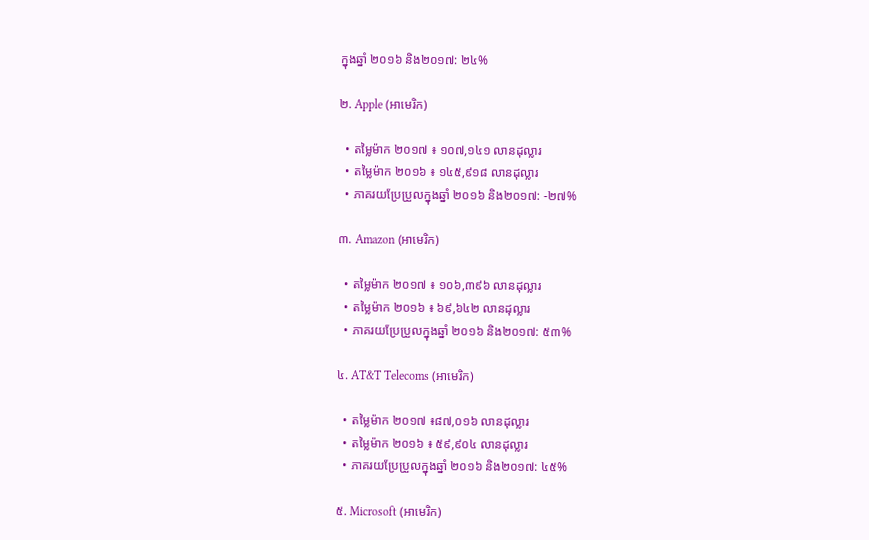ក្នុងឆ្នាំ ២០១៦ និង២០១៧: ២៤%

២. Apple (អាមេរិក)

  • តម្លៃម៉ាក ២០១៧ ៖ ១០៧,១៤១ លានដុល្លារ
  • តម្លៃម៉ាក ២០១៦ ៖ ១៤៥,៩១៨ លានដុល្លារ
  • ភាគរយប្រែប្រួលក្នុងឆ្នាំ ២០១៦ និង២០១៧: -២៧%

៣. Amazon (អាមេរិក)

  • តម្លៃម៉ាក ២០១៧ ៖ ១០៦,៣៩៦ លានដុល្លារ
  • តម្លៃម៉ាក ២០១៦ ៖ ៦៩,៦៤២ លានដុល្លារ
  • ភាគរយប្រែប្រួលក្នុងឆ្នាំ ២០១៦ និង២០១៧: ៥៣%

៤. AT&T Telecoms (អាមេរិក)

  • តម្លៃម៉ាក ២០១៧ ៖៨៧,០១៦ លានដុល្លារ
  • តម្លៃម៉ាក ២០១៦ ៖ ៥៩,៩០៤ លានដុល្លារ
  • ភាគរយប្រែប្រួលក្នុងឆ្នាំ ២០១៦ និង២០១៧: ៤៥%

៥. Microsoft (អាមេរិក)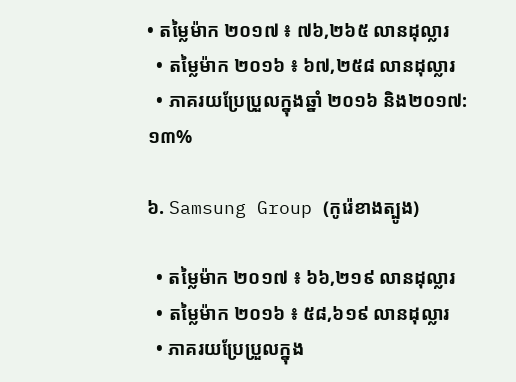• តម្លៃម៉ាក ២០១៧ ៖ ៧៦,២៦៥ លានដុល្លារ
  • តម្លៃម៉ាក ២០១៦ ៖ ៦៧,២៥៨ លានដុល្លារ
  • ភាគរយប្រែប្រួលក្នុងឆ្នាំ ២០១៦ និង២០១៧: ១៣%

៦. Samsung Group (កូរ៉េខាងត្បូង)

  • តម្លៃម៉ាក ២០១៧ ៖ ៦៦,២១៩ លានដុល្លារ
  • តម្លៃម៉ាក ២០១៦ ៖ ៥៨,៦១៩ លានដុល្លារ
  • ភាគរយប្រែប្រួលក្នុង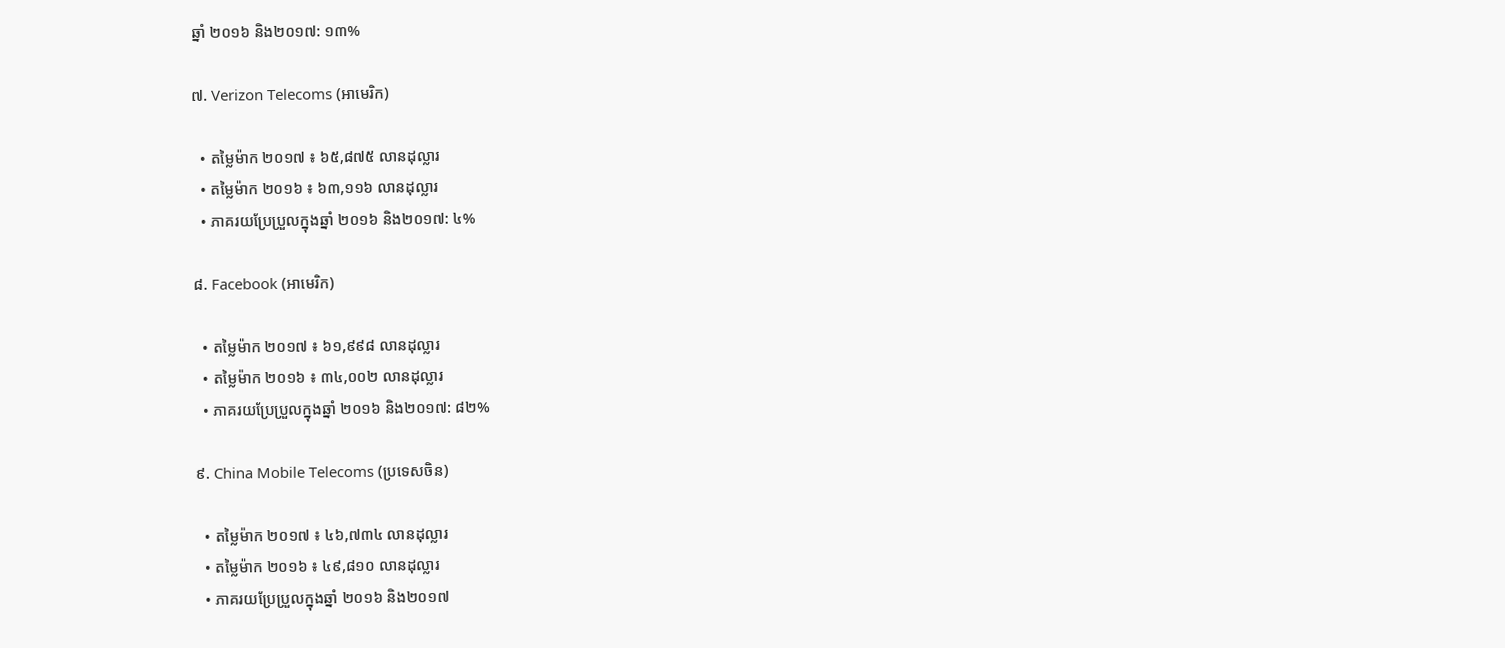ឆ្នាំ ២០១៦ និង២០១៧: ១៣%

៧. Verizon Telecoms (អាមេរិក)

  • តម្លៃម៉ាក ២០១៧ ៖ ៦៥,៨៧៥ លានដុល្លារ
  • តម្លៃម៉ាក ២០១៦ ៖ ៦៣,១១៦ លានដុល្លារ
  • ភាគរយប្រែប្រួលក្នុងឆ្នាំ ២០១៦ និង២០១៧: ៤%

៨. Facebook (អាមេរិក)

  • តម្លៃម៉ាក ២០១៧ ៖ ៦១,៩៩៨ លានដុល្លារ
  • តម្លៃម៉ាក ២០១៦ ៖ ៣៤,០០២ លានដុល្លារ
  • ភាគរយប្រែប្រួលក្នុងឆ្នាំ ២០១៦ និង២០១៧: ៨២%

៩. China Mobile Telecoms (ប្រទេសចិន)

  • តម្លៃម៉ាក ២០១៧ ៖ ៤៦,៧៣៤ លានដុល្លារ
  • តម្លៃម៉ាក ២០១៦ ៖ ៤៩,៨១០ លានដុល្លារ
  • ភាគរយប្រែប្រួលក្នុងឆ្នាំ ២០១៦ និង២០១៧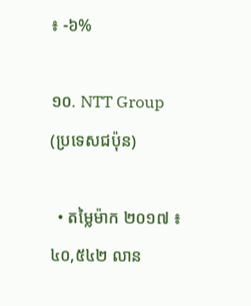៖ -៦%

១០. NTT Group (ប្រទេសជប៉ុន)

  • តម្លៃម៉ាក ២០១៧ ៖ ៤០,៥៤២ លាន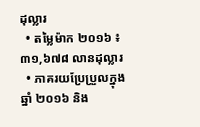ដុល្លារ
  • តម្លៃម៉ាក ២០១៦ ៖ ៣១,៦៧៨ លានដុល្លារ
  • ភាគរយប្រែប្រួលក្នុងឆ្នាំ ២០១៦ និង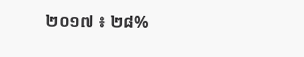២០១៧ ៖ ២៨%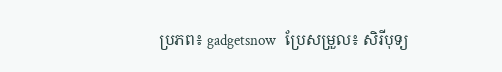ប្រភព៖ gadgetsnow   ប្រែសម្រួល៖ សិរីបុទ្យ